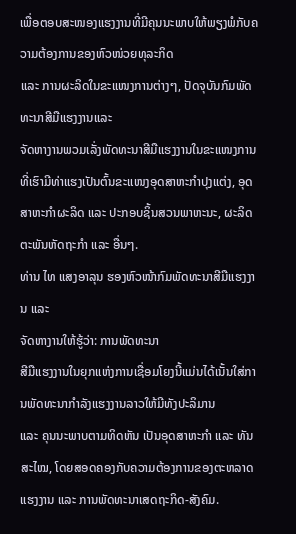ເພື່ອຕອບສະໜອງແຮງງານທີ່ມີຄຸນນະພາບໃຫ້ພຽງພໍກັບຄວາມຕ້ອງການຂອງຫົວໜ່ວຍທຸລະກິດ
ແລະ ການຜະລິດໃນຂະແໜງການຕ່າງໆ, ປັດຈຸບັນກົມພັດທະນາສີມືແຮງງານແລະ
ຈັດຫາງານພວມເລັ່ງພັດທະນາສີມືແຮງງານໃນຂະແໜງການທີ່ເຮົາມີທ່າແຮງເປັນຕົ້ນຂະແໜງອຸດສາຫະກໍາປຸງແຕ່ງ, ອຸດສາຫະກໍາຜະລິດ ແລະ ປະກອບຊິ້ນສວນພາຫະນະ, ຜະລິດຕະພັນຫັດຖະກໍາ ແລະ ອື່ນໆ.
ທ່ານ ໄທ ແສງອາລຸນ ຮອງຫົວໜ້າກົມພັດທະນາສີມືແຮງງານ ແລະ
ຈັດຫາງານໃຫ້ຮູ້ວ່າ: ການພັດທະນາ
ສີມືແຮງງານໃນຍຸກແຫ່ງການເຊື່ອມໂຍງນີ້ແມ່ນໄດ້ເນັ້ນໃສ່ການພັດທະນາກໍາລັງແຮງງານລາວໃຫ້ມີທັງປະລິມານ
ແລະ ຄຸນນະພາບຕາມທິດຫັນ ເປັນອຸດສາຫະກໍາ ແລະ ທັນສະໄໝ, ໂດຍສອດຄອງກັບຄວາມຕ້ອງການຂອງຕະຫລາດແຮງງານ ແລະ ການພັດທະນາເສດຖະກິດ-ສັງຄົມ.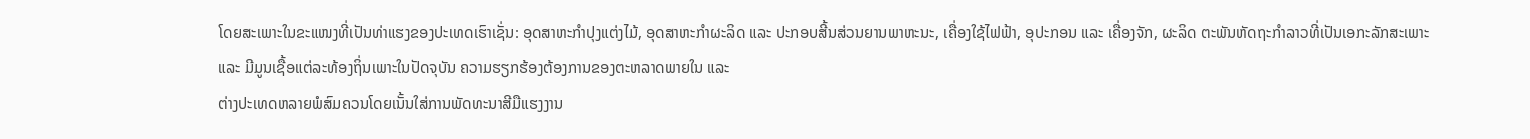ໂດຍສະເພາະໃນຂະແໜງທີ່ເປັນທ່າແຮງຂອງປະເທດເຮົາເຊັ່ນ: ອຸດສາຫະກໍາປຸງແຕ່ງໄມ້, ອຸດສາຫະກໍາຜະລິດ ແລະ ປະກອບສີ້ນສ່ວນຍານພາຫະນະ, ເຄື່ອງໃຊ້ໄຟຟ້າ, ອຸປະກອນ ແລະ ເຄື່ອງຈັກ, ຜະລິດ ຕະພັນຫັດຖະກໍາລາວທີ່ເປັນເອກະລັກສະເພາະ
ແລະ ມີມູນເຊື້ອແຕ່ລະທ້ອງຖິ່ນເພາະໃນປັດຈຸບັນ ຄວາມຮຽກຮ້ອງຕ້ອງການຂອງຕະຫລາດພາຍໃນ ແລະ
ຕ່າງປະເທດຫລາຍພໍສົມຄວນໂດຍເນັ້ນໃສ່ການພັດທະນາສີມືແຮງງານ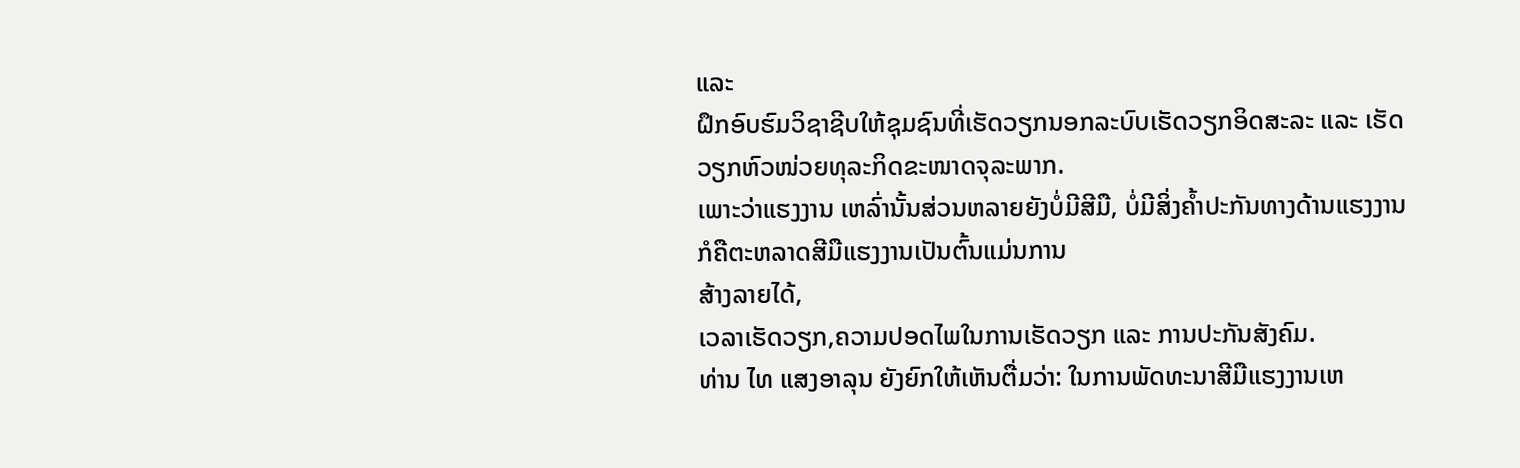ແລະ
ຝຶກອົບຮົມວິຊາຊີບໃຫ້ຊຸມຊົນທີ່ເຮັດວຽກນອກລະບົບເຮັດວຽກອິດສະລະ ແລະ ເຮັດວຽກຫົວໜ່ວຍທຸລະກິດຂະໜາດຈຸລະພາກ.
ເພາະວ່າແຮງງານ ເຫລົ່ານັ້ນສ່ວນຫລາຍຍັງບໍ່ມີສີມື, ບໍ່ມີສິ່ງຄໍ້າປະກັນທາງດ້ານແຮງງານກໍຄືຕະຫລາດສີມືແຮງງານເປັນຕົ້ນແມ່ນການ
ສ້າງລາຍໄດ້,
ເວລາເຮັດວຽກ,ຄວາມປອດໄພໃນການເຮັດວຽກ ແລະ ການປະກັນສັງຄົມ.
ທ່ານ ໄທ ແສງອາລຸນ ຍັງຍົກໃຫ້ເຫັນຕື່ມວ່າ: ໃນການພັດທະນາສີມືແຮງງານເຫ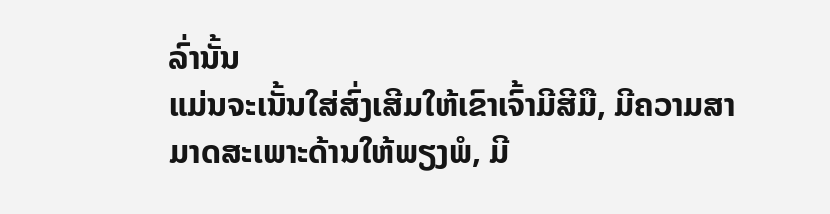ລົ່ານັ້ນ
ແມ່ນຈະເນັ້ນໃສ່ສົ່ງເສີມໃຫ້ເຂົາເຈົ້າມີສີມື, ມີຄວາມສາມາດສະເພາະດ້ານໃຫ້ພຽງພໍ, ມີ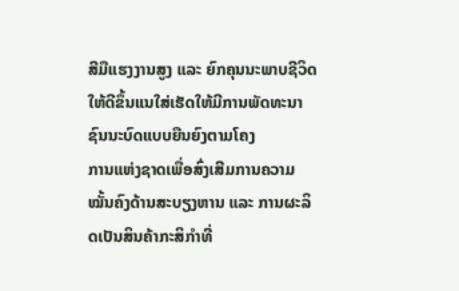ສີມືແຮງງານສູງ ແລະ ຍົກຄຸນນະພາບຊີວິດໃຫ້ດີຂຶ້ນແນໃສ່ເຮັດໃຫ້ມີການພັດທະນາຊົນນະບົດແບບຍືນຍົງຕາມໂຄງ
ການແຫ່ງຊາດເພື່ອສົ່ງເສີມການຄວາມໝັ້ນຄົງດ້ານສະບຽງຫານ ແລະ ການຜະລິດເປັນສິນຄ້າກະສິກໍາທີ່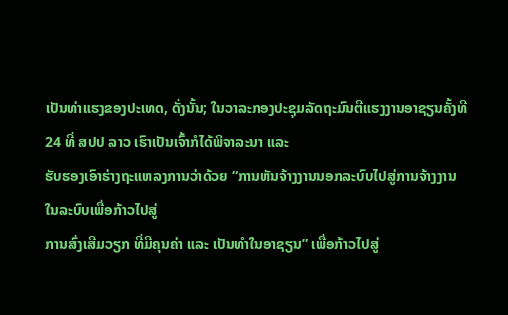ເປັນທ່າແຮງຂອງປະເທດ, ດັ່ງນັ້ນ; ໃນວາລະກອງປະຊຸມລັດຖະມົນຕີແຮງງານອາຊຽນຄັ້ງທີ24 ທີ່ ສປປ ລາວ ເຮົາເປັນເຈົ້າກໍໄດ້ພິຈາລະນາ ແລະ
ຮັບຮອງເອົາຮ່າງຖະແຫລງການວ່າດ້ວຍ “ການຫັນຈ້າງງານນອກລະບົບໄປສູ່ການຈ້າງງານໃນລະບົບເພື່ອກ້າວໄປສູ່
ການສົ່ງເສີມວຽກ ທີ່ມີຄຸນຄ່າ ແລະ ເປັນທໍາໃນອາຊຽນ” ເພື່ອກ້າວໄປສູ່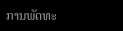ການພັດທະ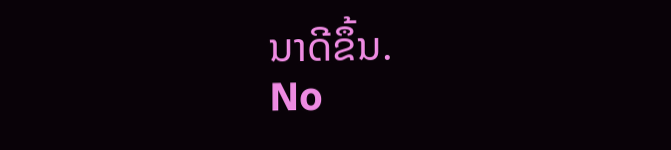ນາດີຂຶ້ນ.
No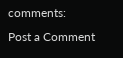comments:
Post a Comment